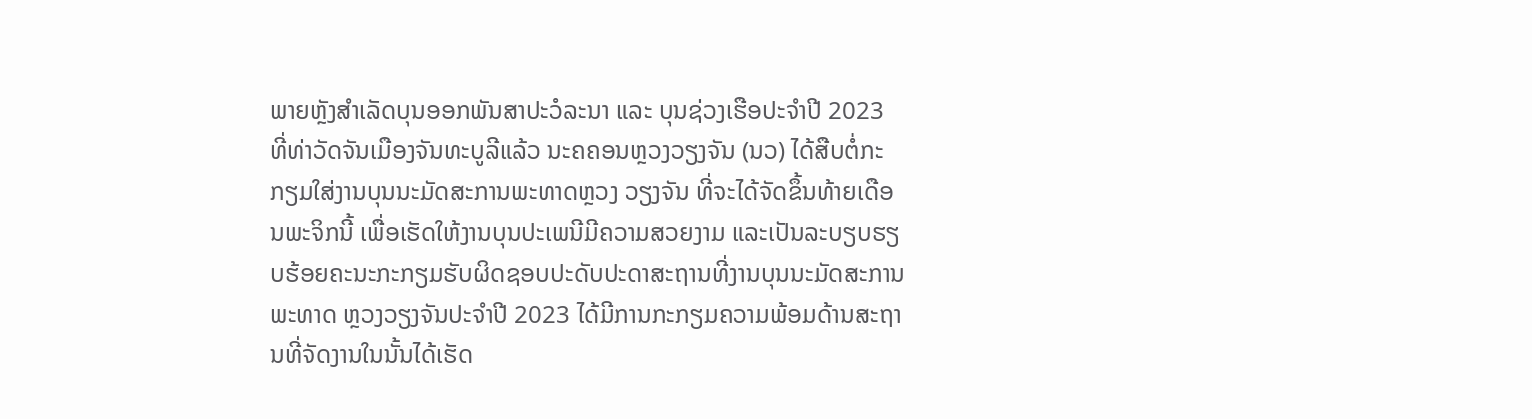ພາຍຫຼັງສຳເລັດບຸນອອກພັນສາປະວໍລະນາ ແລະ ບຸນຊ່ວງເຮືອປະຈຳປີ 2023 ທີ່ທ່າວັດຈັນເມືອງຈັນທະບູລີແລ້ວ ນະຄຄອນຫຼວງວຽງຈັນ (ນວ) ໄດ້ສືບຕໍ່ກະກຽມໃສ່ງານບຸນນະມັດສະການພະທາດຫຼວງ ວຽງຈັນ ທີ່ຈະໄດ້ຈັດຂຶ້ນທ້າຍເດືອນພະຈິກນີ້ ເພື່ອເຮັດໃຫ້ງານບຸນປະເພນີມີຄວາມສວຍງາມ ແລະເປັນລະບຽບຮຽບຮ້ອຍຄະນະກະກຽມຮັບຜິດຊອບປະດັບປະດາສະຖານທີ່ງານບຸນນະມັດສະການພະທາດ ຫຼວງວຽງຈັນປະຈຳປີ 2023 ໄດ້ມີການກະກຽມຄວາມພ້ອມດ້ານສະຖານທີ່ຈັດງານໃນນັ້ນໄດ້ເຮັດ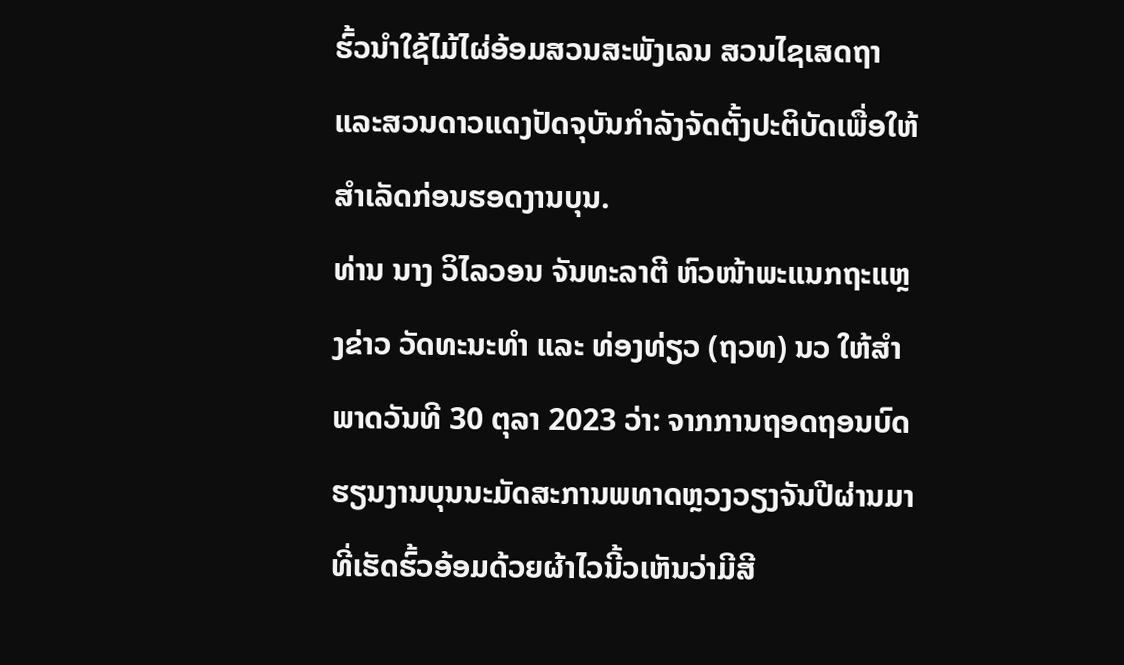ຮົ້ວນໍາໃຊ້ໄມ້ໄຜ່ອ້ອມສວນສະພັງເລນ ສວນໄຊເສດຖາ ແລະສວນດາວແດງປັດຈຸບັນກຳລັງຈັດຕັ້ງປະຕິບັດເພື່ອໃຫ້ ສຳເລັດກ່ອນຮອດງານບຸນ.
ທ່ານ ນາງ ວິໄລວອນ ຈັນທະລາຕີ ຫົວໜ້າພະແນກຖະແຫຼງຂ່າວ ວັດທະນະທຳ ແລະ ທ່ອງທ່ຽວ (ຖວທ) ນວ ໃຫ້ສຳພາດວັນທີ 30 ຕຸລາ 2023 ວ່າ: ຈາກການຖອດຖອນບົດຮຽນງານບຸນນະມັດສະການພທາດຫຼວງວຽງຈັນປີຜ່ານມາທີ່ເຮັດຮົ້ວອ້ອມດ້ວຍຜ້າໄວນີ້ວເຫັນວ່າມີສີ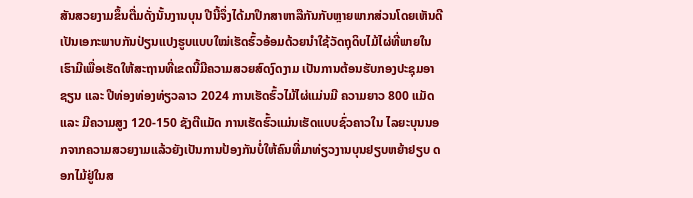ສັນສວຍງາມຂຶ້ນຕື່ມດັ່ງນັ້ນງານບຸນ ປີນີ້ຈຶ່ງໄດ້ມາປຶກສາຫາລືກັນກັບຫຼາຍພາກສ່ວນໂດຍເຫັນດີເປັນເອກະພາບກັນປ່ຽນແປງຮູບແບບໃໝ່ເຮັດຮົ້ວອ້ອມດ້ວຍນໍາໃຊ້ວັດຖຸດິບໄມ້ໄຜ່ທີ່ພາຍໃນເຮົາມີເພື່ອເຮັດໃຫ້ສະຖານທີ່ເຂດນີ້ມີຄວາມສວຍສົດງົດງາມ ເປັນການຕ້ອນຮັບກອງປະຊຸມອາຊຽນ ແລະ ປີທ່ອງທ່ອງທ່ຽວລາວ 2024 ການເຮັດຮົ້ວໄມ້ໄຜ່ແມ່ນມີ ຄວາມຍາວ 800 ແມັດ ແລະ ມີຄວາມສູງ 120-150 ຊັງຕີແມັດ ການເຮັດຮົ້ວແມ່ນເຮັດແບບຊົ່ວຄາວໃນ ໄລຍະບຸນນອກຈາກຄວາມສວຍງາມແລ້ວຍັງເປັນການປ້ອງກັນບໍ່ໃຫ້ຄົນທີ່ມາທ່ຽວງານບຸນຢຽບຫຍ້າຢຽບ ດອກໄມ້ຢູ່ໃນສ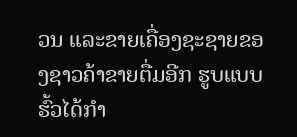ວນ ແລະຂາຍເຄື່ອງຊະຊາຍຂອງຊາວຄ້າຂາຍຕື່ມອີກ ຮູບແບບຮົ້ວໄດ້ກຳ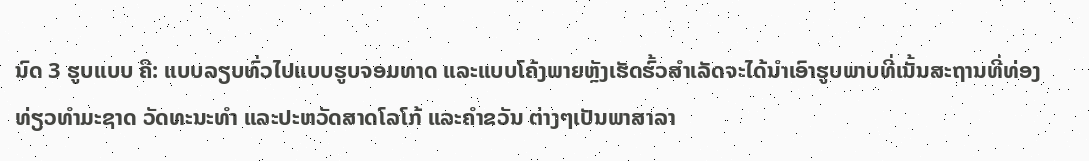ນົດ 3 ຮູບແບບ ຄື: ແບບລຽບທົ່ວໄປແບບຮູບຈອມທາດ ແລະແບບໂຄ້ງພາຍຫຼັງເຮັດຮົ້ວສຳເລັດຈະໄດ້ນໍາເອົາຮູບພາບທີ່ເນັ້ນສະຖານທີ່ທ່ອງທ່ຽວທຳມະຊາດ ວັດທະນະທຳ ແລະປະຫວັດສາດໂລໂກ້ ແລະຄຳຂວັນ ຕ່າງໆເປັນພາສາລາ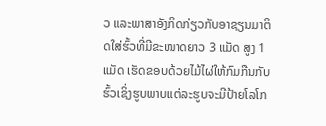ວ ແລະພາສາອັງກິດກ່ຽວກັບອາຊຽນມາຕິດໃສ່ຮົ້ວທີ່ມີຂະໜາດຍາວ 3 ແມັດ ສູງ 1 ແມັດ ເຮັດຂອບດ້ວຍໄມ້ໄຜ່ໃຫ້ກົມກືນກັບຮົ້ວເຊິ່ງຮູບພາບແຕ່ລະຮູບຈະມີປ້າຍໂລໂກ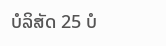ບໍລິສັດ 25 ບໍ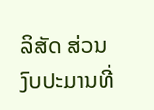ລິສັດ ສ່ວນງົບປະມານທີ່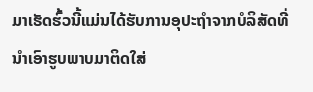ມາເຮັດຮົ້ວນີ້ແມ່ນໄດ້ຮັບການອຸປະຖໍາຈາກບໍລິສັດທີ່ນໍາເອົາຮູບພາບມາຕິດໃສ່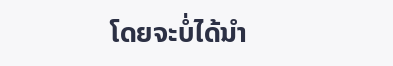ໂດຍຈະບໍ່ໄດ້ນໍາ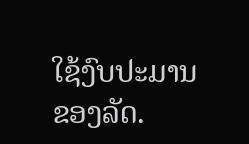ໃຊ້ງົບປະມານຂອງລັດ.